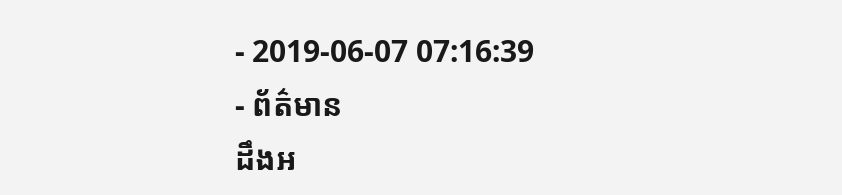- 2019-06-07 07:16:39
- ព័ត៌មាន
ដឹងអ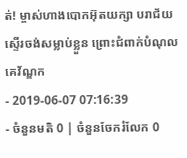ត់! ម្ចាស់ហាងបោកអ៊ុតយក្សា បរាជ័យស្ទើរចង់សម្លាប់ខ្លួន ព្រោះជំពាក់បំណុលគេវ័ណ្ឌក
- 2019-06-07 07:16:39
- ចំនួនមតិ 0 | ចំនួនចែករំលែក 0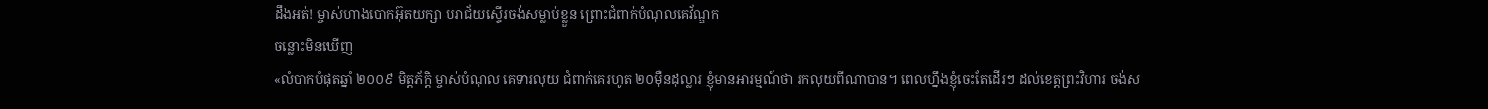ដឹងអត់! ម្ចាស់ហាងបោកអ៊ុតយក្សា បរាជ័យស្ទើរចង់សម្លាប់ខ្លួន ព្រោះជំពាក់បំណុលគេវ័ណ្ឌក
ចន្លោះមិនឃើញ
«លំបាកបំផុតឆ្នាំ ២០០៩ មិត្តភ័ក្ដិ ម្ចាស់បំណុល គេទារលុយ ជំពាក់គេរហូត ២០ម៉ឺនដុល្លារ ខ្ញុំមានអារម្មណ៍ថា រកលុយពីណាបាន។ ពេលហ្នឹងខ្ញុំចេះតែដើរៗ ដល់ខេត្តព្រះវិហារ ចង់ស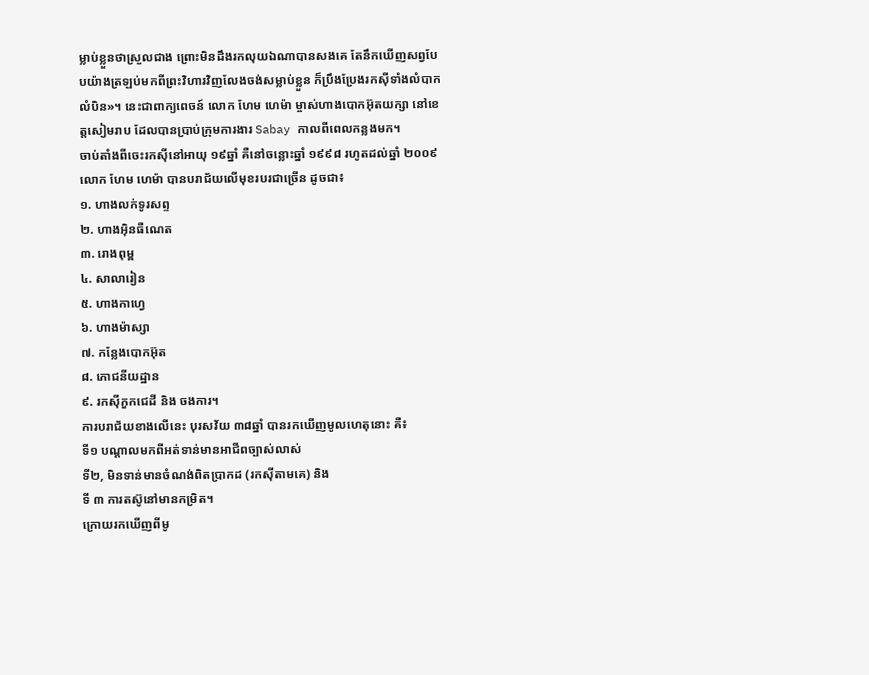ម្លាប់ខ្លួនថាស្រួលជាង ព្រោះមិនដឹងរកលុយឯណាបានសងគេ តែនឹកឃើញសព្វបែបយ៉ាងត្រឡប់មកពីព្រះវិហារវិញលែងចង់សម្លាប់ខ្លួន ក៏ប្រឹងប្រែងរកស៊ីទាំងលំបាកលំបិន»។ នេះជាពាក្យពេចន៍ លោក ហែម ហេម៉ា ម្ចាស់ហាងបោកអ៊ុតយក្សា នៅខេត្តសៀមរាប ដែលបានប្រាប់ក្រុមការងារ Sabay កាលពីពេលកន្លងមក។
ចាប់តាំងពីចេះរកស៊ីនៅអាយុ ១៩ឆ្នាំ គឺនៅចន្លោះឆ្នាំ ១៩៩៨ រហូតដល់ឆ្នាំ ២០០៩ លោក ហែម ហេម៉ា បានបរាជ័យលើមុខរបរជាច្រើន ដូចជា៖
១. ហាងលក់ទូរសព្ទ
២. ហាងអ៊ិនធឺណេត
៣. រោងពុម្ព
៤. សាលារៀន
៥. ហាងកាហ្វេ
៦. ហាងម៉ាស្សា
៧. កន្លែងបោកអ៊ុត
៨. ភោជនីយដ្ឋាន
៩. រកស៊ីកួកជេដី និង ចងការ។
ការបរាជ័យខាងលើនេះ បុរសវ័យ ៣៨ឆ្នាំ បានរកឃើញមូលហេតុនោះ គឺ៖
ទី១ បណ្ដាលមកពីអត់ទាន់មានអាជីពច្បាស់លាស់
ទី២, មិនទាន់មានចំណង់ពិតប្រាកដ (រកស៊ីតាមគេ) និង
ទី ៣ ការតស៊ូនៅមានកម្រិត។
ក្រោយរកឃើញពីមូ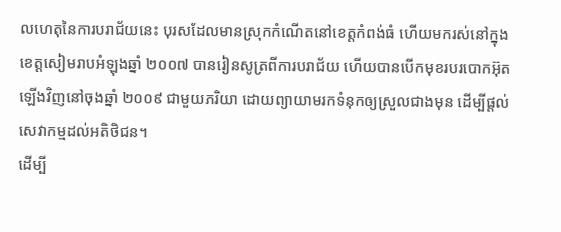លហេតុនៃការបរាជ័យនេះ បុរសដែលមានស្រុកកំណើតនៅខេត្តកំពង់ធំ ហើយមករស់នៅក្នុងខេត្តសៀមរាបអំឡុងឆ្នាំ ២០០៧ បានរៀនសូត្រពីការបរាជ័យ ហើយបានបើកមុខរបរបោកអ៊ុតឡើងវិញនៅចុងឆ្នាំ ២០០៩ ជាមួយភរិយា ដោយព្យាយាមរកទំនុកឲ្យស្រួលជាងមុន ដើម្បីផ្ដល់សេវាកម្មដល់អតិថិជន។
ដើម្បី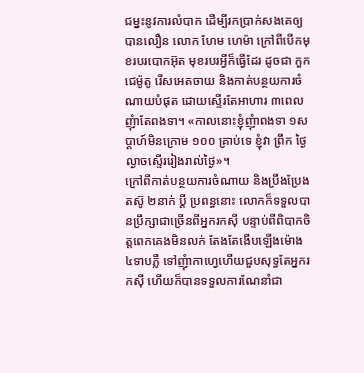ជម្នះនូវការលំបាក ដើម្បីរកប្រាក់សងគេឲ្យបានលឿន លោក ហែម ហេម៉ា ក្រៅពីបើកមុខរបរបោកអ៊ុត មុខរបរអ្វីក៏ធ្វើដែរ ដូចជា កួកជេម៉ូតូ រើសអេតចាយ និងកាត់បន្ថយការចំណាយបំផុត ដោយស្ទើរតែអាហារ ៣ពេល ញុំាតែពងទា។ «កាលនោះខ្ញុំញុំាពងទា ១សប្ដាហ៍មិនក្រោម ១០០ គ្រាប់ទេ ខ្ញុំវា ព្រឹក ថ្ងៃ ល្ងាចស្ទើររៀងរាល់ថ្ងៃ»។
ក្រៅពីកាត់បន្ថយការចំណាយ និងប្រឹងប្រែងតស៊ូ ២នាក់ ប្ដី ប្រពន្ធនោះ លោកក៏ទទួលបានប្រឹក្សាជាច្រើនពីអ្នករកស៊ី បន្ទាប់ពីពិបាកចិត្តពេកគេងមិនលក់ តែងតែងើបឡើងម៉ោង ៤ទាបភ្លឺ ទៅញុំាកាហ្វេហើយជួបសុទ្ធតែអ្នករកស៊ី ហើយក៏បានទទួលការណែនាំជា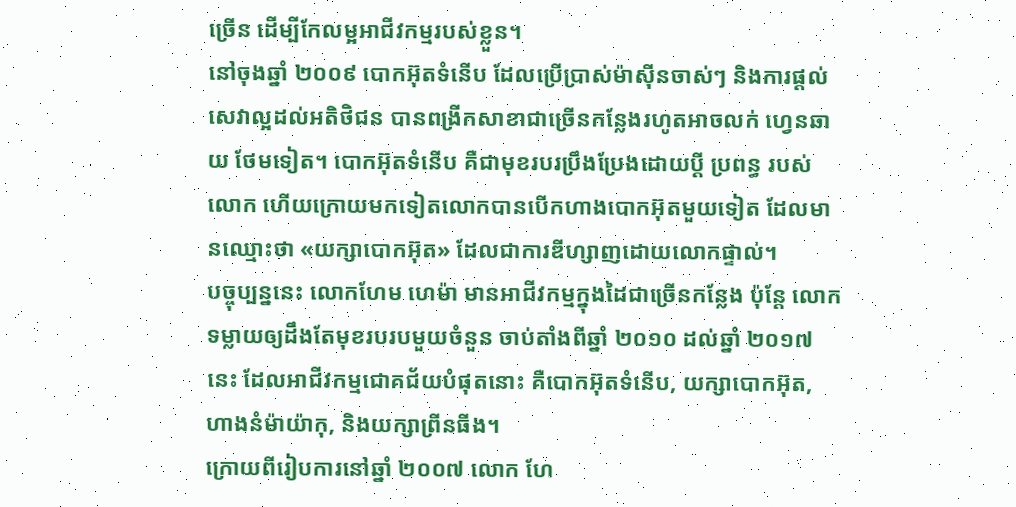ច្រើន ដើម្បីកែលម្អអាជីវកម្មរបស់ខ្លួន។
នៅចុងឆ្នាំ ២០០៩ បោកអ៊ុតទំនើប ដែលប្រើប្រាស់ម៉ាស៊ីនចាស់ៗ និងការផ្ដល់សេវាល្អដល់អតិថិជន បានពង្រីកសាខាជាច្រើនកន្លែងរហូតអាចលក់ ហ្វេនឆាយ ថែមទៀត។ បោកអ៊ុតទំនើប គឺជាមុខរបរប្រឹងប្រែងដោយប្ដី ប្រពន្ធ របស់លោក ហើយក្រោយមកទៀតលោកបានបើកហាងបោកអ៊ុតមួយទៀត ដែលមានឈ្មោះថា «យក្សាបោកអ៊ុត» ដែលជាការឌីហ្សាញដោយលោកផ្ទាល់។
បច្ចុប្បន្ននេះ លោកហែម ហេម៉ា មានអាជីវកម្មក្នុងដៃជាច្រើនកន្លែង ប៉ុន្ដែ លោកទម្លាយឲ្យដឹងតែមុខរបរបមួយចំនួន ចាប់តាំងពីឆ្នាំ ២០១០ ដល់ឆ្នាំ ២០១៧នេះ ដែលអាជីវកម្មជោគជ័យបំផុតនោះ គឺបោកអ៊ុតទំនើប, យក្សាបោកអ៊ុត, ហាងនំម៉ាយ៉ាកុ, និងយក្សាព្រីនធីង។
ក្រោយពីរៀបការនៅឆ្នាំ ២០០៧ លោក ហែ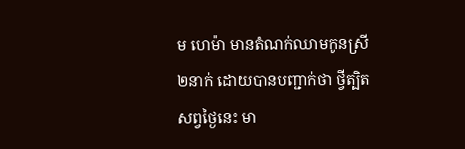ម ហេម៉ា មានតំណក់ឈាមកូនស្រី ២នាក់ ដោយបានបញ្ជាក់ថា ថ្វីត្បិតសព្វថ្ងៃនេះ មា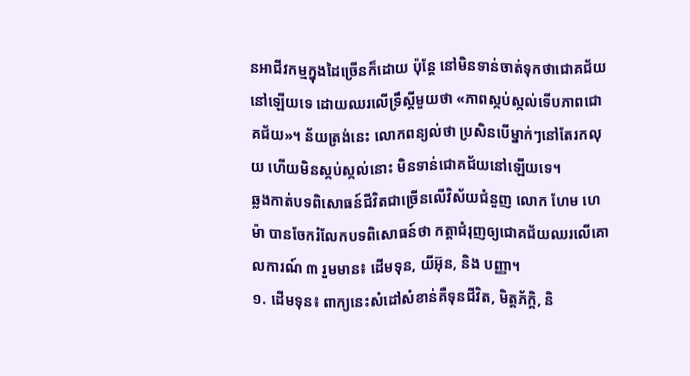នអាជីវកម្មក្នុងដៃច្រើនក៏ដោយ ប៉ុន្ដែ នៅមិនទាន់ចាត់ទុកថាជោគជ័យនៅឡើយទេ ដោយឈរលើទ្រឹស្ដីមួយថា «ភាពស្កប់ស្កល់ទើបភាពជោគជ័យ»។ ន័យត្រង់នេះ លោកពន្យល់ថា ប្រសិនបើម្នាក់ៗនៅតែរកលុយ ហើយមិនស្កប់ស្កល់នោះ មិនទាន់ជោគជ័យនៅឡើយទេ។
ឆ្លងកាត់បទពិសោធន៍ជីវិតជាច្រើនលើវិស័យជំនួញ លោក ហែម ហេម៉ា បានចែករំលែកបទពិសោធន៍ថា កត្តាជំរុញឲ្យជោគជ័យឈរលើគោលការណ៍ ៣ រួមមាន៖ ដើមទុន, យីអ៊ុន, និង បញ្ញា។
១. ដើមទុន៖ ពាក្យនេះសំដៅសំខាន់គឺទុនជីវិត, មិត្តភ័ក្ដិ, និ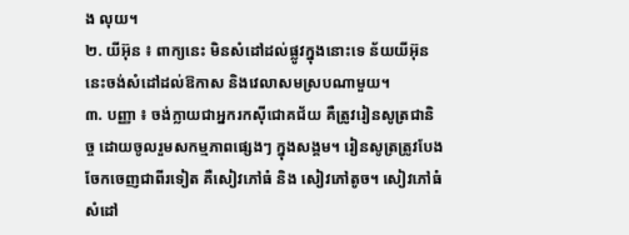ង លុយ។
២. យីអ៊ុន ៖ ពាក្យនេះ មិនសំដៅដល់ផ្លូវក្នុងនោះទេ ន័យយីអ៊ុននេះចង់សំដៅដល់ឱកាស និងវេលាសមស្របណាមួយ។
៣. បញ្ញា ៖ ចង់ក្លាយជាអ្នករកស៊ីជោគជ័យ គឺត្រូវរៀនសូត្រជានិច្ច ដោយចូលរួមសកម្មភាពផ្សេងៗ ក្នុងសង្គម។ រៀនសូត្រត្រូវបែងចែកចេញជាពីរទៀត គឺសៀវភៅធំ និង សៀវភៅតូច។ សៀវភៅធំ សំដៅ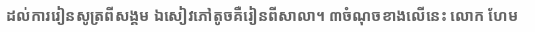ដល់ការរៀនសូត្រពីសង្គម ឯសៀវភៅតូចគឺរៀនពីសាលា។ ៣ចំណុចខាងលើនេះ លោក ហែម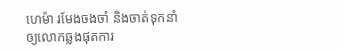ហេម៉ា រមែងចងចាំ និងចាត់ទុកនាំឲ្យលោកឆ្លងផុតការ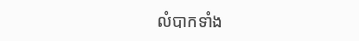លំបាកទាំង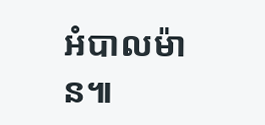អំបាលម៉ាន៕